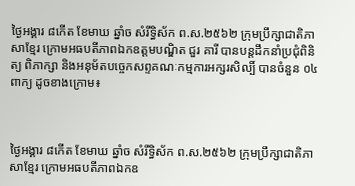ថ្ងៃអង្គារ ៨កើត ខែមាឃ ឆ្នាំច សំរឹទ្ធិស័ក ព.ស.២៥៦២ ក្រុមប្រឹក្សាជាតិភាសាខ្មែរ ក្រោមអធបតីភាពឯកឧត្តមបណ្ឌិត ជួរ គារី បានបន្តដឹកនាំប្រជុំពិនិត្យ ពិភាក្សា និងអនុម័តបច្ចេកសព្ទគណៈកម្មការអក្សរសិល្បិ៍ បានចំនួន ០៤ពាក្យ ដូចខាងក្រោម៖



ថ្ងៃអង្គារ ៨កើត ខែមាឃ ឆ្នាំច សំរឹទ្ធិស័ក ព.ស.២៥៦២ ក្រុមប្រឹក្សាជាតិភាសាខ្មែរ ក្រោមអធបតីភាពឯកឧ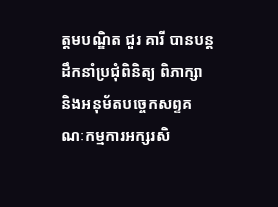ត្តមបណ្ឌិត ជួរ គារី បានបន្តដឹកនាំប្រជុំពិនិត្យ ពិភាក្សា និងអនុម័តបច្ចេកសព្ទគណៈកម្មការអក្សរសិ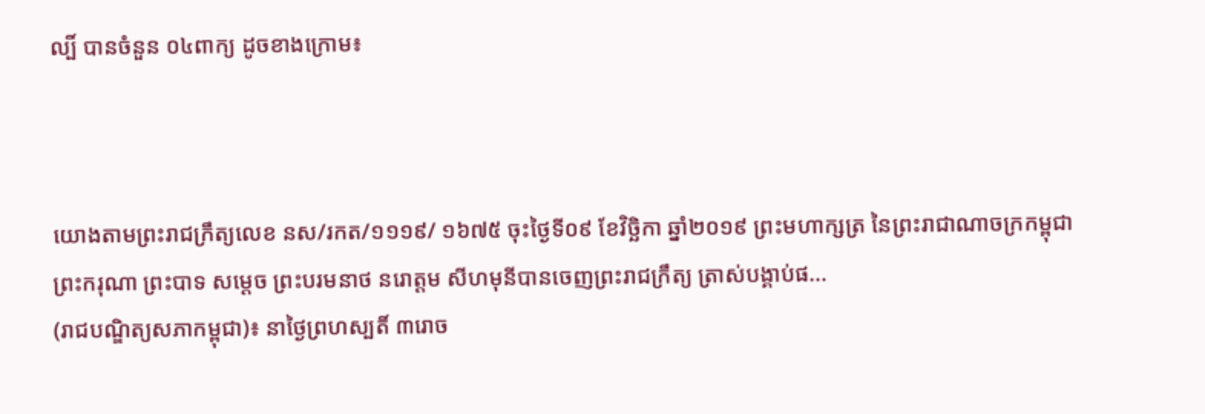ល្បិ៍ បានចំនួន ០៤ពាក្យ ដូចខាងក្រោម៖



យោងតាមព្រះរាជក្រឹត្យលេខ នស/រកត/១១១៩/ ១៦៧៥ ចុះថ្ងៃទី០៩ ខែវិច្ឆិកា ឆ្នាំ២០១៩ ព្រះមហាក្សត្រ នៃព្រះរាជាណាចក្រកម្ពុជា ព្រះករុណា ព្រះបាទ សម្តេច ព្រះបរមនាថ នរោត្តម សីហមុនីបានចេញព្រះរាជក្រឹត្យ ត្រាស់បង្គាប់ផ...
(រាជបណ្ឌិត្យសភាកម្ពុជា)៖ នាថ្ងៃព្រហស្បតិ៍ ៣រោច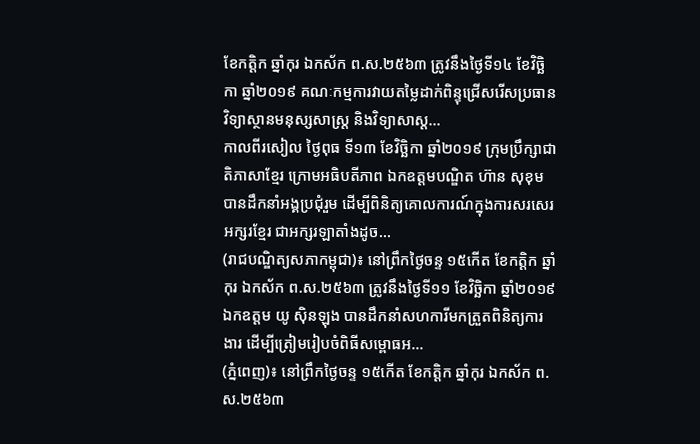ខែកត្តិក ឆ្នាំកុរ ឯកស័ក ព.ស.២៥៦៣ ត្រូវនឹងថ្ងៃទី១៤ ខែវិច្ឆិកា ឆ្នាំ២០១៩ គណៈកម្មការវាយតម្លៃដាក់ពិន្ទុជ្រើសរើសប្រធានវិទ្យាស្ថានមនុស្សសាស្រ្ត និងវិទ្យាសាស្ត...
កាលពីរសៀល ថ្ងៃពុធ ទី១៣ ខែវិច្ឆិកា ឆ្នាំ២០១៩ ក្រុមប្រឹក្សាជាតិភាសាខ្មែរ ក្រោមអធិបតីភាព ឯកឧត្តមបណ្ឌិត ហ៊ាន សុខុម បានដឹកនាំអង្គប្រជុំរួម ដើម្បីពិនិត្យគោលការណ៍ក្នុងការសរសេរអក្សរខ្មែរ ជាអក្សរឡាតាំងដូច...
(រាជបណ្ឌិត្យសភាកម្ពុជា)៖ នៅព្រឹកថ្ងៃចន្ទ ១៥កើត ខែកត្តិក ឆ្នាំកុរ ឯកស័ក ព.ស.២៥៦៣ ត្រូវនឹងថ្ងៃទី១១ ខែវិច្ឆិកា ឆ្នាំ២០១៩ ឯកឧត្តម យូ ស៊ិនឡុង បានដឹកនាំសហការីមកត្រួតពិនិត្យការងារ ដើម្បីត្រៀមរៀបចំពិធីសម្ពោធអ...
(ភ្នំពេញ)៖ នៅព្រឹកថ្ងៃចន្ទ ១៥កើត ខែកត្តិក ឆ្នាំកុរ ឯកស័ក ព.ស.២៥៦៣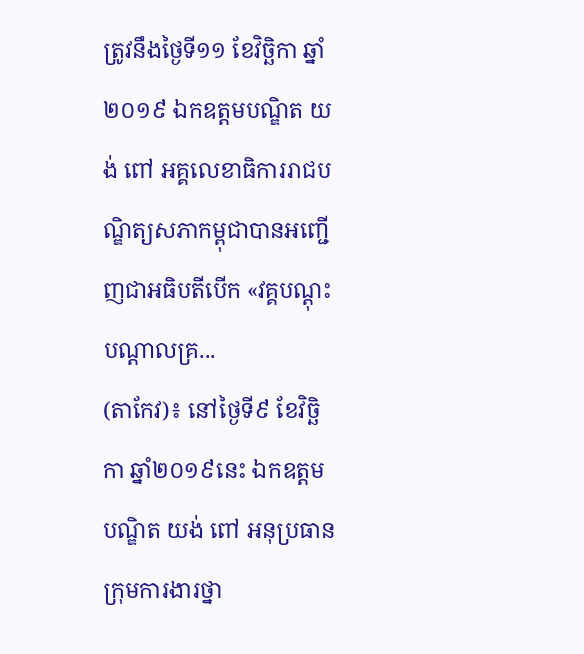ត្រូវនឹងថ្ងៃទី១១ ខែវិច្ឆិកា ឆ្នាំ២០១៩ ឯកឧត្តមបណ្ឌិត យង់ ពៅ អគ្គលេខាធិការរាជបណ្ឌិត្យសភាកម្ពុជាបានអញ្ជើញជាអធិបតីបើក «វគ្គបណ្តុះបណ្តាលគ្រ...
(តាកែវ)៖ នៅថ្ងៃទី៩ ខែវិច្ឆិកា ឆ្នាំ២០១៩នេះ ឯកឧត្តមបណ្ឌិត យង់ ពៅ អនុប្រធានក្រុមការងារថ្នា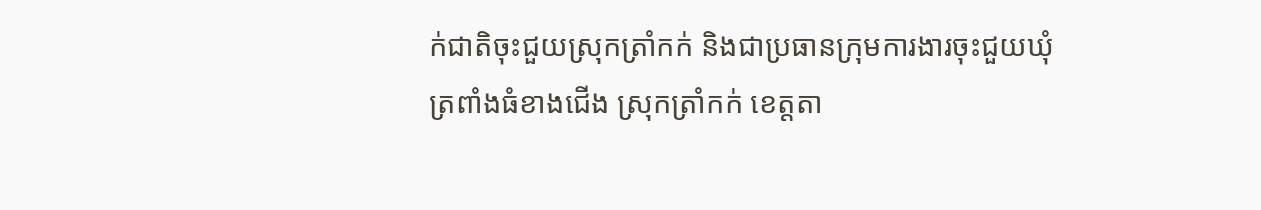ក់ជាតិចុះជួយស្រុកត្រាំកក់ និងជាប្រធានក្រុមការងារចុះជួយឃុំត្រពាំងធំខាងជើង ស្រុកត្រាំកក់ ខេត្តតា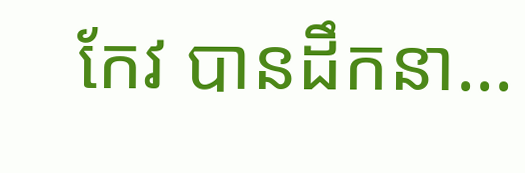កែវ បានដឹកនា...